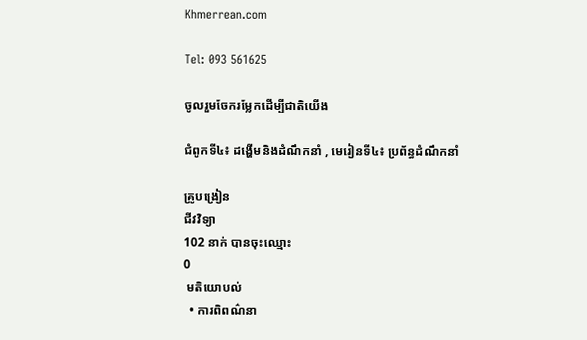Khmerrean.com

Tel: 093 561625

ចូលរួមចែករម្លែកដើម្បីជាតិយើង

ជំពូកទី៤៖ ដង្ហើមនិងដំណឹកនាំ , មេរៀនទី៤៖ ប្រព័ន្ធដំណឹកនាំ

គ្រូបង្រៀន
ជីវវិទ្យា
102 នាក់ បានចុះឈ្មោះ
0
 មតិយោបល់
  • ការពិពណ៌នា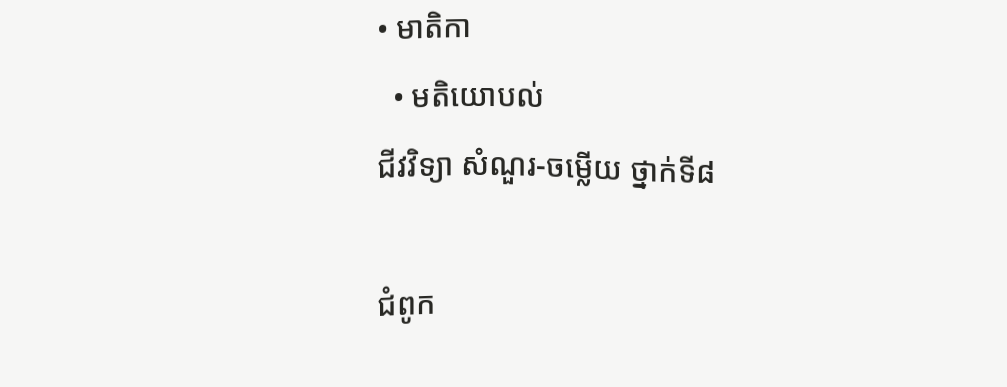• មាតិកា
  • មតិយោបល់
ជីវវិទ្យា សំណួរ-ចម្លើយ ថ្នាក់ទី៨

ជំពូក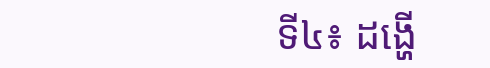ទី៤៖ ដង្ហើ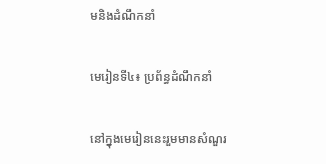មនិងដំណឹកនាំ

មេរៀនទី៤៖ ប្រព័ន្ធដំណឹកនាំ

នៅក្នុងមេរៀននេះរួមមានសំណួរ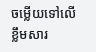ចម្លើយទៅលើខ្លឹមសារ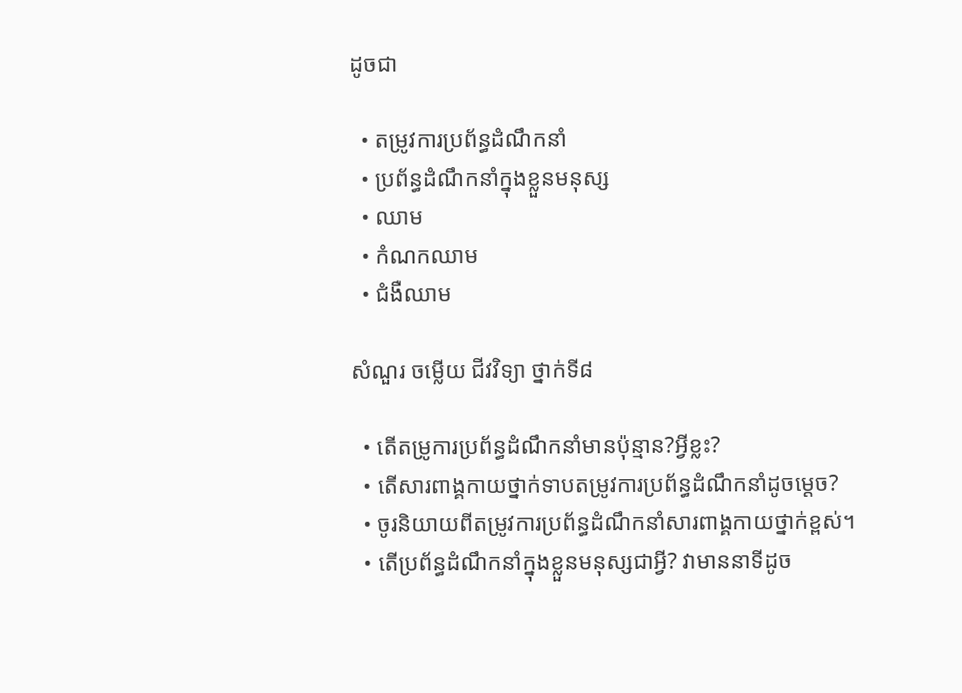ដូចជា

  • តម្រូវការប្រព័ន្ធដំណឹកនាំ
  • ប្រព័ន្ធដំណឹកនាំក្នុងខ្លួនមនុស្ស
  • ឈាម
  • កំណកឈាម
  • ជំងឺឈាម

សំណួរ ចម្លើយ ជីវវិទ្យា ថ្នាក់ទី៨

  • តើតម្រូការប្រព័ន្ធដំណឹកនាំមានប៉ុន្មាន?អ្វីខ្លះ?
  • តើសារពាង្គកាយថ្នាក់ទាបតម្រូវការប្រព័ន្ធដំណឹកនាំដូចម្តេច?
  • ចូរនិយាយពីតម្រូវការប្រព័ន្ធដំណឹកនាំសារពាង្គកាយថ្នាក់ខ្ពស់។
  • តើប្រព័ន្ធដំណឹកនាំក្នុងខ្លួនមនុស្សជាអ្វី? វាមាននាទីដូច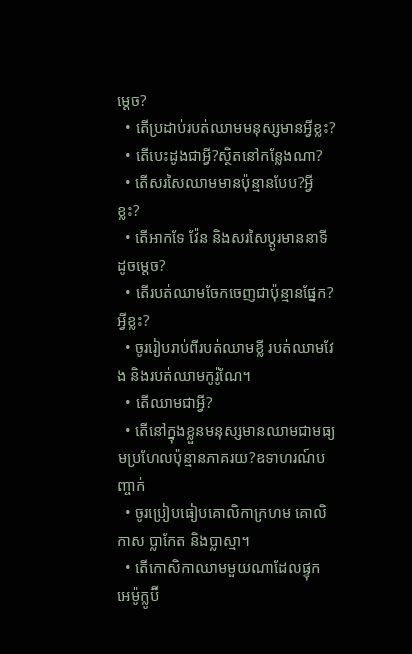ម្តេច?
  • តើប្រដាប់របត់ឈាមមនុស្សមានអ្វីខ្លះ?
  • តើបេះដូងជាអ្វី?ស្ថិតនៅកន្លែងណា?
  • តើសរសៃឈាមមានប៉ុន្មានបែប?អ្វីខ្លះ?
  • តើអាកទែ វ៉ែន និងសរសៃប្តូរមាននាទី ដូចម្តេច?
  • តើរបត់ឈាមចែកចេញជាប៉ុន្មានផ្នែក? អ្វីខ្លះ?
  • ចូររៀបរាប់ពីរបត់ឈាមខ្លី របត់ឈាមវែង និងរបត់ឈាមកូរ៉ូណែ។
  • តើឈាមជាអ្វី?
  • តើនៅក្នុងខ្លួនមនុស្សមានឈាមជាមធ្យមប្រហែលប៉ុន្មានភាគរយ?ឧទាហរណ៍បញ្ចាក់
  • ចូរប្រៀបធៀបគោលិកាក្រហម គោលិកាស ប្លាកែត និងប្លាស្មា។
  • តើកោសិកាឈាមមួយណាដែលផ្ទុក អេម៉ូក្លូប៊ី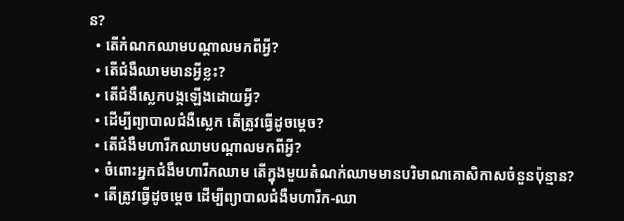ន?
  • តើកំណកឈាមបណ្តាលមកពីអ្វី?
  • តើជំងឺឈាមមានអ្វីខ្លះ?
  • តើជំងឺស្លេកបង្កឡើងដោយអ្វី?
  • ដើម្បីព្យាបាលជំងឺស្លេក តើត្រូវធ្វើដូចម្តេច?
  • តើជំងឺមហារីកឈាមបណ្តាលមកពីអ្វី?
  • ចំពោះអ្នកជំងឺមហារីកឈាម តើក្នុងមួយតំណក់ឈាមមានបរិមាណគោសិកាសចំនួនប៉ុន្មាន?
  • តើត្រូវធ្វើដូចម្តេច ដើម្បីព្យាបាលជំងឺមហារីក-ឈា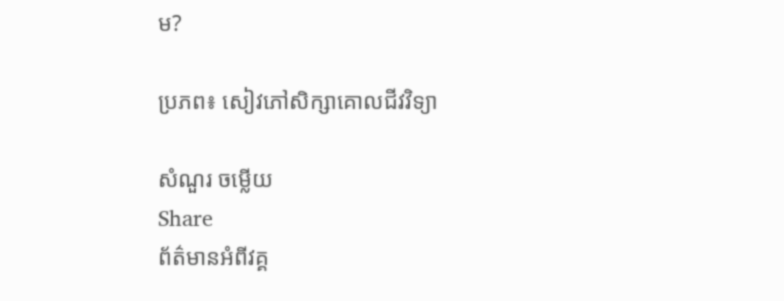ម?

ប្រភព៖ សៀវភៅសិក្សាគោលជីវវិទ្យា

សំណួរ ចម្លើយ
Share
ព័ត៌មានអំពីវគ្គ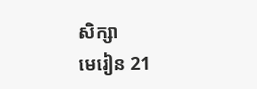សិក្សា
មេរៀន 21